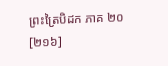ព្រះត្រៃបិដក ភាគ ២០
[២១៦]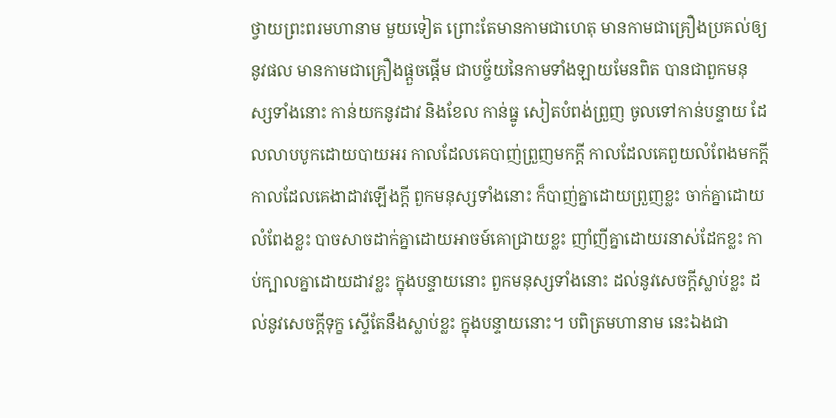ថ្វាយព្រះពរមហានាម មួយទៀត ព្រោះតែមានកាមជាហេតុ មានកាមជាគ្រឿងប្រគល់ឲ្យនូវផល មានកាមជាគ្រឿងផ្តួចផ្តើម ជាបច្ច័យនៃកាមទាំងឡាយមែនពិត បានជាពួកមនុស្សទាំងនោះ កាន់យកនូវដាវ និងខែល កាន់ធ្នូ សៀតបំពង់ព្រួញ ចូលទៅកាន់បន្ទាយ ដែលលាបបូកដោយបាយអរ កាលដែលគេបាញ់ព្រួញមកក្តី កាលដែលគេពួយលំពែងមកក្តី កាលដែលគេងាដាវឡើងក្តី ពួកមនុស្សទាំងនោះ ក៏បាញ់គ្នាដោយព្រួញខ្លះ ចាក់គ្នាដោយលំពែងខ្លះ បាចសាចដាក់គ្នាដោយអាចម៍គោជ្រាយខ្លះ ញាំញីគ្នាដោយរនាស់ដែកខ្លះ កាប់ក្បាលគ្នាដោយដាវខ្លះ ក្នុងបន្ទាយនោះ ពួកមនុស្សទាំងនោះ ដល់នូវសេចក្តីស្លាប់ខ្លះ ដល់នូវសេចក្តីទុក្ខ ស្ទើតែនឹងស្លាប់ខ្លះ ក្នុងបន្ទាយនោះ។ បពិត្រមហានាម នេះឯងជា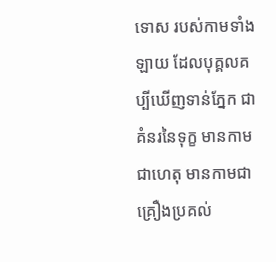ទោស របស់កាមទាំងឡាយ ដែលបុគ្គលគប្បីឃើញទាន់ភ្នែក ជាគំនរនៃទុក្ខ មានកាមជាហេតុ មានកាមជាគ្រឿងប្រគល់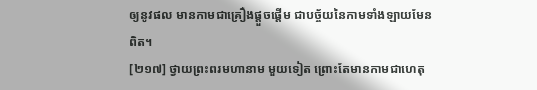ឲ្យនូវផល មានកាមជាគ្រឿងផ្តួចផ្តើម ជាបច្ច័យនៃកាមទាំងឡាយមែនពិត។
[២១៧] ថ្វាយព្រះពរមហានាម មួយទៀត ព្រោះតែមានកាមជាហេតុ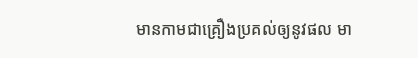មានកាមជាគ្រឿងប្រគល់ឲ្យនូវផល មា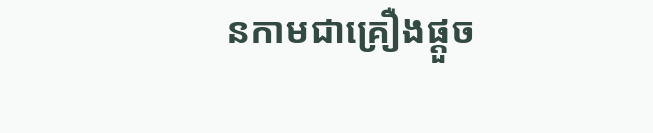នកាមជាគ្រឿងផ្តួច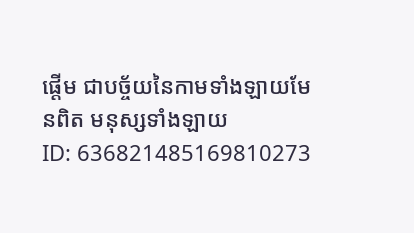ផ្តើម ជាបច្ច័យនៃកាមទាំងឡាយមែនពិត មនុស្សទាំងឡាយ
ID: 636821485169810273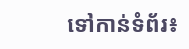ទៅកាន់ទំព័រ៖